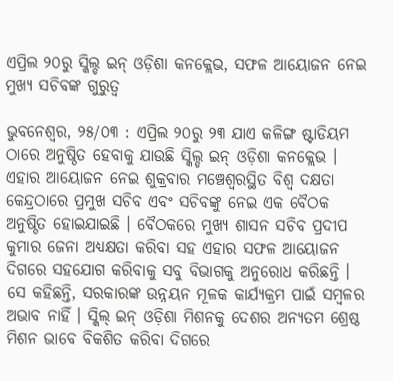ଏପ୍ରିଲ ୨୦ରୁ ସ୍କିଲ୍ଡ ଇନ୍ ଓଡ଼ିଶା କନକ୍ଲେଭ, ସଫଳ ଆୟୋଜନ ନେଇ ମୁଖ୍ୟ ସଚିବଙ୍କ ଗୁରୁତ୍ୱ

ଭୁବନେଶ୍ୱର, ୨୫/୦୩ : ଏପ୍ରିଲ ୨୦ରୁ ୨୩ ଯାଏ କଳିଙ୍ଗ ଷ୍ଟାଡିୟମ ଠାରେ ଅନୁଷ୍ଠିତ ହେବାକୁ ଯାଉଛି ସ୍କିଲ୍ଡ ଇନ୍ ଓଡ଼ିଶା କନକ୍ଲେଭ । ଏହାର ଆୟୋଜନ ନେଇ ଶୁକ୍ରବାର ମଞ୍ଚେଶ୍ୱରସ୍ଥିତ ବିଶ୍ୱ ଦକ୍ଷତା କେନ୍ଦ୍ରଠାରେ ପ୍ରମୁଖ ସଚିବ ଏବଂ ସଚିବଙ୍କୁ ନେଇ ଏକ ବୈଠକ ଅନୁଷ୍ଠିତ ହୋଇଯାଇଛି । ବୈଠକରେ ମୁଖ୍ୟ ଶାସନ ସଚିବ ପ୍ରଦୀପ କୁମାର ଜେନା ଅଧ୍ୟକ୍ଷତା କରିବା ସହ ଏହାର ସଫଳ ଆୟୋଜନ ଦିଗରେ ସହଯୋଗ କରିବାକୁ ସବୁ ବିଭାଗକୁ ଅନୁରୋଧ କରିଛନ୍ତି ।
ସେ କହିଛନ୍ତି, ସରକାରଙ୍କ ଉନ୍ନୟନ ମୂଳକ କାର୍ଯ୍ୟକ୍ରମ ପାଇଁ ସମ୍ବଳର ଅଭାବ ନାହିଁ । ସ୍କିଲ୍ ଇନ୍ ଓଡ଼ିଶା ମିଶନକୁ ଦେଶର ଅନ୍ୟତମ ଶ୍ରେଷ୍ଠ ମିଶନ ଭାବେ ବିକଶିତ କରିବା ଦିଗରେ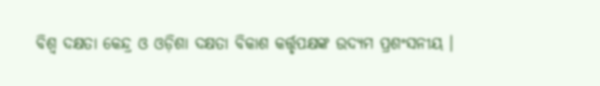ବିଶ୍ୱ ଦକ୍ଷତା କେନ୍ଦ୍ର ଓ ଓଡ଼ିଶା ଦକ୍ଷତା ବିକାଶ କର୍ତ୍ତୃପକ୍ଷଙ୍କ ଉଦ୍ୟମ ପ୍ରଶଂସନୀୟ ।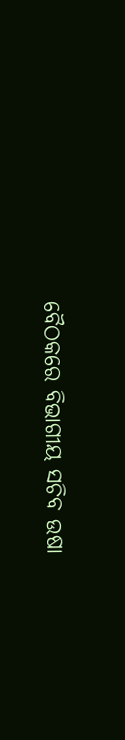ବୈଠକରେ ବିଭାଗୀୟ ସଚିବ ଉଷା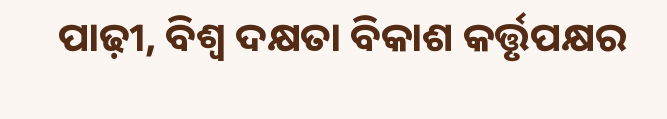ପାଢ଼ୀ, ବିଶ୍ୱ ଦକ୍ଷତା ବିକାଶ କର୍ତ୍ତୃପକ୍ଷର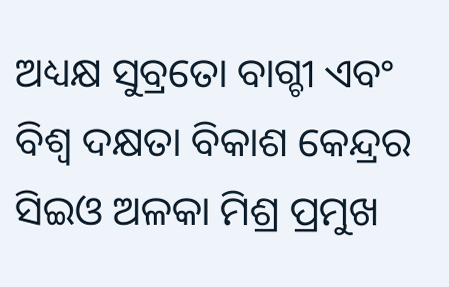ଅଧ୍ୟକ୍ଷ ସୁବ୍ରତୋ ବାଗ୍ଚୀ ଏବଂ ବିଶ୍ୱ ଦକ୍ଷତା ବିକାଶ କେନ୍ଦ୍ରର ସିଇଓ ଅଳକା ମିଶ୍ର ପ୍ରମୁଖ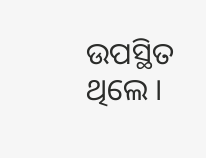ଉପସ୍ଥିତ ଥିଲେ ।